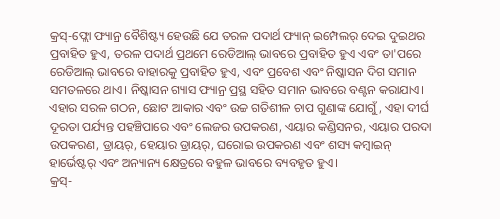କ୍ରସ୍-ଫ୍ଲୋ ଫ୍ୟାନ୍ର ବୈଶିଷ୍ଟ୍ୟ ହେଉଛି ଯେ ତରଳ ପଦାର୍ଥ ଫ୍ୟାନ୍ ଇମ୍ପେଲର୍ ଦେଇ ଦୁଇଥର ପ୍ରବାହିତ ହୁଏ, ତରଳ ପଦାର୍ଥ ପ୍ରଥମେ ରେଡିଆଲ୍ ଭାବରେ ପ୍ରବାହିତ ହୁଏ ଏବଂ ତା'ପରେ ରେଡିଆଲ୍ ଭାବରେ ବାହାରକୁ ପ୍ରବାହିତ ହୁଏ, ଏବଂ ପ୍ରବେଶ ଏବଂ ନିଷ୍କାସନ ଦିଗ ସମାନ ସମତଳରେ ଥାଏ। ନିଷ୍କାସନ ଗ୍ୟାସ ଫ୍ୟାନ୍ର ପ୍ରସ୍ଥ ସହିତ ସମାନ ଭାବରେ ବଣ୍ଟନ କରାଯାଏ। ଏହାର ସରଳ ଗଠନ, ଛୋଟ ଆକାର ଏବଂ ଉଚ୍ଚ ଗତିଶୀଳ ଚାପ ଗୁଣାଙ୍କ ଯୋଗୁଁ, ଏହା ଦୀର୍ଘ ଦୂରତା ପର୍ଯ୍ୟନ୍ତ ପହଞ୍ଚିପାରେ ଏବଂ ଲେଜର ଉପକରଣ, ଏୟାର କଣ୍ଡିସନର, ଏୟାର ପରଦା ଉପକରଣ, ଡ୍ରାୟର୍, ହେୟାର ଡ୍ରାୟର୍, ଘରୋଇ ଉପକରଣ ଏବଂ ଶସ୍ୟ କମ୍ବାଇନ୍ ହାର୍ଭେଷ୍ଟର୍ ଏବଂ ଅନ୍ୟାନ୍ୟ କ୍ଷେତ୍ରରେ ବହୁଳ ଭାବରେ ବ୍ୟବହୃତ ହୁଏ।
କ୍ରସ୍-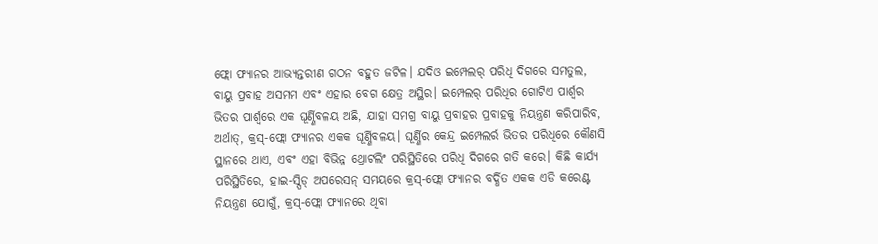ଫ୍ଲୋ ଫ୍ୟାନର ଆଭ୍ୟନ୍ତରୀଣ ଗଠନ ବହୁତ ଜଟିଳ। ଯଦିଓ ଇମ୍ପେଲର୍ ପରିଧି ଦିଗରେ ସମତୁଲ, ବାୟୁ ପ୍ରବାହ ଅସମମ ଏବଂ ଏହାର ବେଗ କ୍ଷେତ୍ର ଅସ୍ଥିର। ଇମ୍ପେଲର୍ ପରିଧିର ଗୋଟିଏ ପାର୍ଶ୍ୱର ଭିତର ପାର୍ଶ୍ୱରେ ଏକ ଘୂର୍ଣ୍ଣିବଳୟ ଅଛି, ଯାହା ସମଗ୍ର ବାୟୁ ପ୍ରବାହର ପ୍ରବାହକୁ ନିୟନ୍ତ୍ରଣ କରିପାରିବ, ଅର୍ଥାତ୍, କ୍ରସ୍-ଫ୍ଲୋ ଫ୍ୟାନର ଏକକ ଘୂର୍ଣ୍ଣିବଳୟ। ଘୂର୍ଣ୍ଣିର କେନ୍ଦ୍ର ଇମ୍ପେଲର୍ର ଭିତର ପରିଧିରେ କୌଣସି ସ୍ଥାନରେ ଥାଏ, ଏବଂ ଏହା ବିଭିନ୍ନ ଥ୍ରୋଟଲିଂ ପରିସ୍ଥିତିରେ ପରିଧି ଦିଗରେ ଗତି କରେ। କିଛି କାର୍ଯ୍ୟ ପରିସ୍ଥିତିରେ, ହାଇ-ସ୍ପିଡ୍ ଅପରେସନ୍ ସମୟରେ କ୍ରସ୍-ଫ୍ଲୋ ଫ୍ୟାନର ବର୍ଦ୍ଧିତ ଏକକ ଏଡି କରେଣ୍ଟ ନିୟନ୍ତ୍ରଣ ଯୋଗୁଁ, କ୍ରସ୍-ଫ୍ଲୋ ଫ୍ୟାନରେ ଥିବା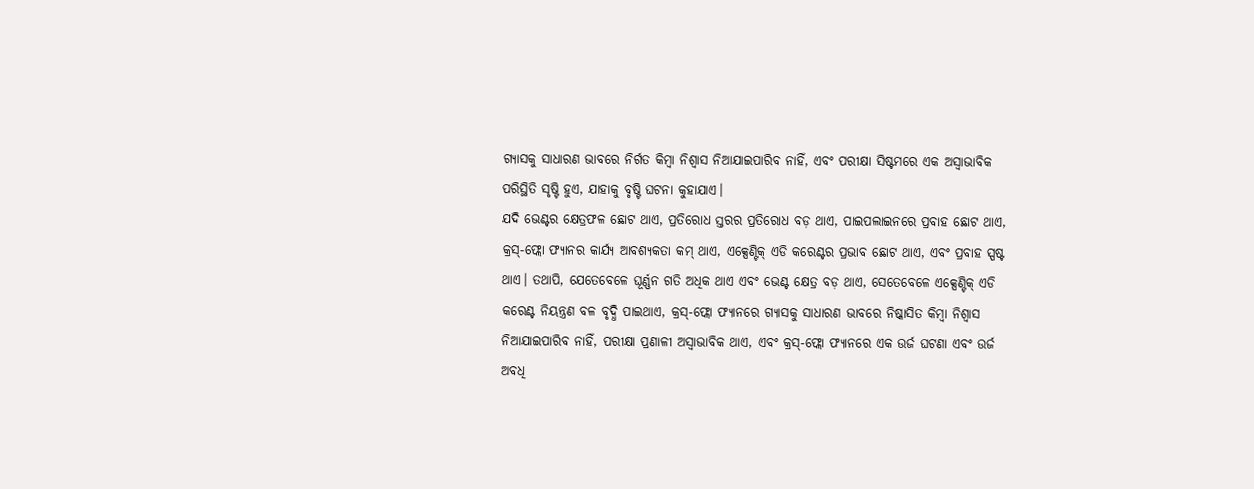ଗ୍ୟାସକୁ ସାଧାରଣ ଭାବରେ ନିର୍ଗତ କିମ୍ବା ନିଶ୍ୱାସ ନିଆଯାଇପାରିବ ନାହିଁ, ଏବଂ ପରୀକ୍ଷା ସିଷ୍ଟମରେ ଏକ ଅସ୍ୱାଭାବିକ ପରିସ୍ଥିତି ସୃଷ୍ଟି ହୁଏ, ଯାହାକୁ ବୃଷ୍ଟି ଘଟନା କୁହାଯାଏ।
ଯଦି ଭେଣ୍ଟର କ୍ଷେତ୍ରଫଳ ଛୋଟ ଥାଏ, ପ୍ରତିରୋଧ ସ୍ତରର ପ୍ରତିରୋଧ ବଡ଼ ଥାଏ, ପାଇପଲାଇନରେ ପ୍ରବାହ ଛୋଟ ଥାଏ, କ୍ରସ୍-ଫ୍ଲୋ ଫ୍ୟାନର କାର୍ଯ୍ୟ ଆବଶ୍ୟକତା କମ୍ ଥାଏ, ଏକ୍ସେଣ୍ଟିକ୍ ଏଡି କରେଣ୍ଟର ପ୍ରଭାବ ଛୋଟ ଥାଏ, ଏବଂ ପ୍ରବାହ ସ୍ପଷ୍ଟ ଥାଏ। ତଥାପି, ଯେତେବେଳେ ଘୂର୍ଣ୍ଣନ ଗତି ଅଧିକ ଥାଏ ଏବଂ ଭେଣ୍ଟ କ୍ଷେତ୍ର ବଡ଼ ଥାଏ, ସେତେବେଳେ ଏକ୍ସେଣ୍ଟିକ୍ ଏଡି କରେଣ୍ଟ ନିୟନ୍ତ୍ରଣ ବଳ ବୃଦ୍ଧି ପାଇଥାଏ, କ୍ରସ୍-ଫ୍ଲୋ ଫ୍ୟାନରେ ଗ୍ୟାସକୁ ସାଧାରଣ ଭାବରେ ନିଷ୍କାସିତ କିମ୍ବା ନିଶ୍ୱାସ ନିଆଯାଇପାରିବ ନାହିଁ, ପରୀକ୍ଷା ପ୍ରଣାଳୀ ଅସ୍ୱାଭାବିକ ଥାଏ, ଏବଂ କ୍ରସ୍-ଫ୍ଲୋ ଫ୍ୟାନରେ ଏକ ଉର୍ଜ ଘଟଣା ଏବଂ ଉର୍ଜ ଅବଧି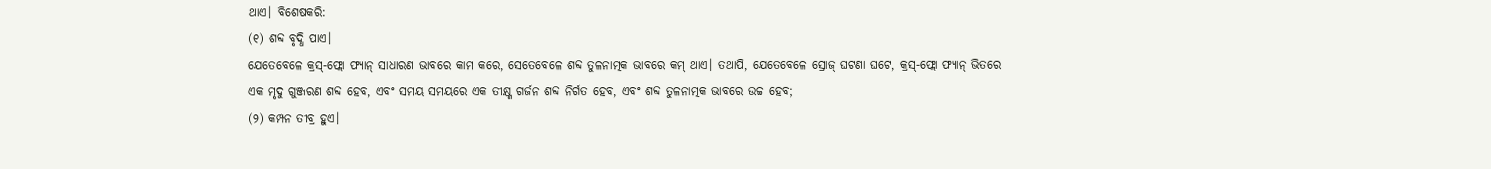ଥାଏ। ବିଶେଷକରି:
(୧) ଶବ୍ଦ ବୃଦ୍ଧି ପାଏ।
ଯେତେବେଳେ କ୍ରସ୍-ଫ୍ଲୋ ଫ୍ୟାନ୍ ସାଧାରଣ ଭାବରେ କାମ କରେ, ସେତେବେଳେ ଶବ୍ଦ ତୁଳନାତ୍ମକ ଭାବରେ କମ୍ ଥାଏ। ତଥାପି, ଯେତେବେଳେ ସ୍ରୋଜ୍ ଘଟଣା ଘଟେ, କ୍ରସ୍-ଫ୍ଲୋ ଫ୍ୟାନ୍ ଭିତରେ ଏକ ମୃଦୁ ଗୁଞ୍ଜରଣ ଶବ୍ଦ ହେବ, ଏବଂ ସମୟ ସମୟରେ ଏକ ତୀକ୍ଷ୍ଣ ଗର୍ଜନ ଶବ୍ଦ ନିର୍ଗତ ହେବ, ଏବଂ ଶବ୍ଦ ତୁଳନାତ୍ମକ ଭାବରେ ଉଚ୍ଚ ହେବ;
(୨) କମ୍ପନ ତୀବ୍ର ହୁଏ।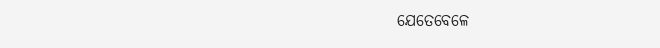ଯେତେବେଳେ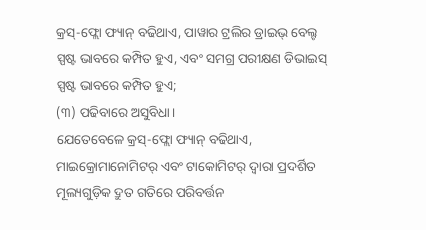କ୍ରସ୍-ଫ୍ଲୋ ଫ୍ୟାନ୍ ବଢିଥାଏ, ପାୱାର ଟ୍ରଲିର ଡ୍ରାଇଭ୍ ବେଲ୍ଟ ସ୍ପଷ୍ଟ ଭାବରେ କମ୍ପିତ ହୁଏ, ଏବଂ ସମଗ୍ର ପରୀକ୍ଷଣ ଡିଭାଇସ୍ ସ୍ପଷ୍ଟ ଭାବରେ କମ୍ପିତ ହୁଏ;
(୩) ପଢିବାରେ ଅସୁବିଧା।
ଯେତେବେଳେ କ୍ରସ୍-ଫ୍ଲୋ ଫ୍ୟାନ୍ ବଢିଥାଏ, ମାଇକ୍ରୋମାନୋମିଟର୍ ଏବଂ ଟାକୋମିଟର୍ ଦ୍ୱାରା ପ୍ରଦର୍ଶିତ ମୂଲ୍ୟଗୁଡ଼ିକ ଦ୍ରୁତ ଗତିରେ ପରିବର୍ତ୍ତନ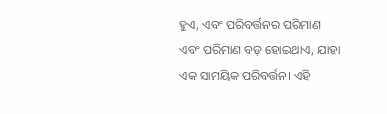ହୁଏ, ଏବଂ ପରିବର୍ତ୍ତନର ପରିମାଣ ଏବଂ ପରିମାଣ ବଡ଼ ହୋଇଥାଏ, ଯାହା ଏକ ସାମୟିକ ପରିବର୍ତ୍ତନ। ଏହି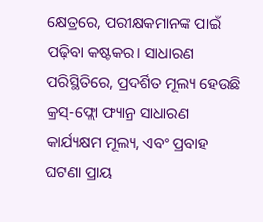କ୍ଷେତ୍ରରେ, ପରୀକ୍ଷକମାନଙ୍କ ପାଇଁ ପଢ଼ିବା କଷ୍ଟକର। ସାଧାରଣ ପରିସ୍ଥିତିରେ, ପ୍ରଦର୍ଶିତ ମୂଲ୍ୟ ହେଉଛି କ୍ରସ୍-ଫ୍ଲୋ ଫ୍ୟାନ୍ର ସାଧାରଣ କାର୍ଯ୍ୟକ୍ଷମ ମୂଲ୍ୟ, ଏବଂ ପ୍ରବାହ ଘଟଣା ପ୍ରାୟ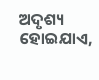ଅଦୃଶ୍ୟ ହୋଇଯାଏ,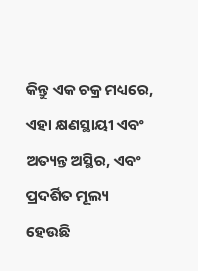କିନ୍ତୁ ଏକ ଚକ୍ର ମଧ୍ୟରେ, ଏହା କ୍ଷଣସ୍ଥାୟୀ ଏବଂ ଅତ୍ୟନ୍ତ ଅସ୍ଥିର, ଏବଂ ପ୍ରଦର୍ଶିତ ମୂଲ୍ୟ ହେଉଛି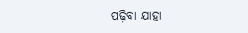ପଢ଼ିବା ଯାହା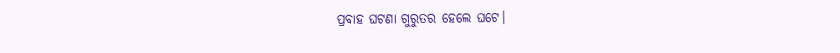ପ୍ରବାହ ଘଟଣା ଗୁରୁତର ହେଲେ ଘଟେ।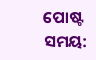ପୋଷ୍ଟ ସମୟ: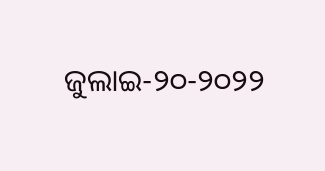ଜୁଲାଇ-୨୦-୨୦୨୨